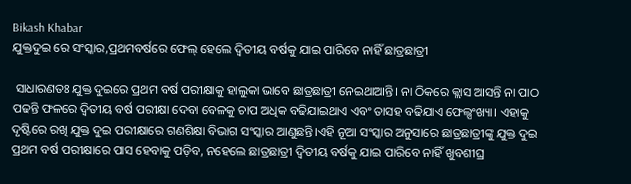Bikash Khabar
ଯୁକ୍ତଦୁଇ ରେ ସଂସ୍କାର,ପ୍ରଥମବର୍ଷରେ ଫେଲ୍‌ ହେଲେ ଦ୍ୱିତୀୟ ବର୍ଷକୁ ଯାଇ ପାରିବେ ନାହିଁ ଛାତ୍ରଛାତ୍ରୀ

 ସାଧାରଣତଃ ଯୁକ୍ତ ଦୁଇରେ ପ୍ରଥମ ବର୍ଷ ପରୀକ୍ଷାକୁ ହାଲୁକା ଭାବେ ଛାତ୍ରଛାତ୍ରୀ ନେଇଥାଆନ୍ତି। ନା ଠିକରେ କ୍ଲାସ ଆସନ୍ତି ନା ପାଠ ପଢନ୍ତି ଫଳରେ ଦ୍ୱିତୀୟ ବର୍ଷ ପରୀକ୍ଷା ଦେବା ବେଳକୁ ଚାପ ଅଧିକ ବଢିଯାଇଥାଏ ଏବଂ ତାସହ ବଢିଯାଏ ଫେଲ୍ସଂଖ୍ୟା। ଏହାକୁ ଦୃଷ୍ଟିରେ ରଖି ଯୁକ୍ତ ଦୁଇ ପରୀକ୍ଷାରେ ଗଣଶିକ୍ଷା ବିଭାଗ ସଂସ୍କାର ଆଣୁଛନ୍ତି।ଏହି ନୂଆ ସଂସ୍କାର ଅନୁସାରେ ଛାତ୍ରଛାତ୍ରୀଙ୍କୁ ଯୁକ୍ତ ଦୁଇ ପ୍ରଥମ ବର୍ଷ ପରୀକ୍ଷାରେ ପାସ ହେବାକୁ ପଡ଼ିବ, ନହେଲେ ଛାତ୍ରଛାତ୍ରୀ ଦ୍ୱିତୀୟ ବର୍ଷକୁ ଯାଇ ପାରିବେ ନାହିଁ ଖୁବଶୀଘ୍ର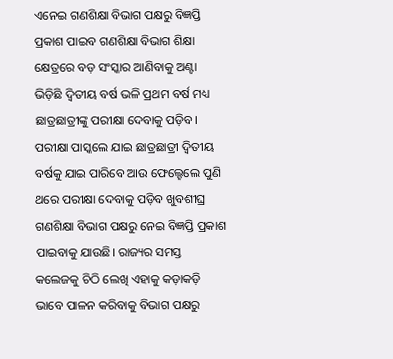ଏନେଇ ଗଣଶିକ୍ଷା ବିଭାଗ ପକ୍ଷରୁ ବିଜ୍ଞପ୍ତି ପ୍ରକାଶ ପାଇବ ଗଣଶିକ୍ଷା ବିଭାଗ ଶିକ୍ଷା କ୍ଷେତ୍ରରେ ବଡ଼ ସଂସ୍କାର ଆଣିବାକୁ ଅଣ୍ଟା ଭିଡ଼ିଛି ଦ୍ୱିତୀୟ ବର୍ଷ ଭଳି ପ୍ରଥମ ବର୍ଷ ମଧ୍ୟ ଛାତ୍ରଛାତ୍ରୀଙ୍କୁ ପରୀକ୍ଷା ଦେବାକୁ ପଡ଼ିବ। ପରୀକ୍ଷା ପାସ୍କଲେ ଯାଇ ଛାତ୍ରଛାତ୍ରୀ ଦ୍ୱିତୀୟ ବର୍ଷକୁ ଯାଇ ପାରିବେ ଆଉ ଫେଲ୍ହେଲେ ପୁଣି ଥରେ ପରୀକ୍ଷା ଦେବାକୁ ପଡ଼ିବ ଖୁବଶୀଘ୍ର ଗଣଶିକ୍ଷା ବିଭାଗ ପକ୍ଷରୁ ନେଇ ବିଜ୍ଞପ୍ତି ପ୍ରକାଶ ପାଇବାକୁ ଯାଉଛି। ରାଜ୍ୟର ସମସ୍ତ କଲେଜକୁ ଚିଠି ଲେଖି ଏହାକୁ କଡ଼ାକଡ଼ି ଭାବେ ପାଳନ କରିବାକୁ ବିଭାଗ ପକ୍ଷରୁ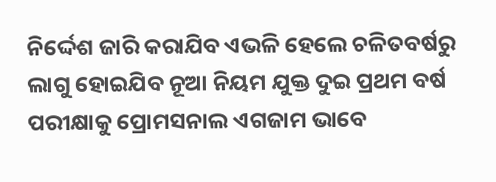ନିର୍ଦ୍ଦେଶ ଜାରି କରାଯିବ ଏଭଳି ହେଲେ ଚଳିତବର୍ଷରୁ ଲାଗୁ ହୋଇଯିବ ନୂଆ ନିୟମ ଯୁକ୍ତ ଦୁଇ ପ୍ରଥମ ବର୍ଷ ପରୀକ୍ଷାକୁ ପ୍ରୋମସନାଲ ଏଗଜାମ ଭାବେ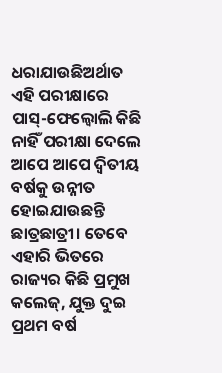ଧରାଯାଉଛିଅର୍ଥାତ ଏହି ପରୀକ୍ଷାରେ ପାସ୍‌-ଫେଲ୍ବୋଲି କିଛି ନାହିଁ ପରୀକ୍ଷା ଦେଲେ ଆପେ ଆପେ ଦ୍ୱିତୀୟ ବର୍ଷକୁ ଉନ୍ନୀତ ହୋଇଯାଉଛନ୍ତି ଛାତ୍ରଛାତ୍ରୀ। ତେବେ ଏହାରି ଭିତରେ ରାଜ୍ୟର କିଛି ପ୍ରମୁଖ କଲେଜ୍, ଯୁକ୍ତ ଦୁଇ ପ୍ରଥମ ବର୍ଷ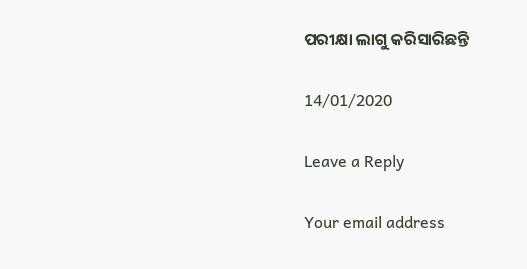ପରୀକ୍ଷା ଲାଗୁ କରିସାରିଛନ୍ତି

14/01/2020

Leave a Reply

Your email address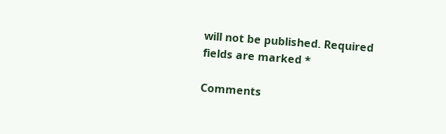will not be published. Required fields are marked *

Comments